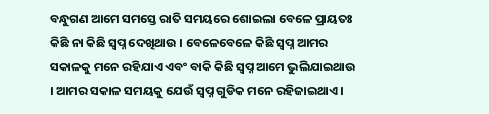ବନ୍ଧୁଗଣ ଆମେ ସମସ୍ତେ ରାତି ସମୟରେ ଶୋଇଲା ବେଳେ ପ୍ରାୟତଃ କିଛି ନା କିଛି ସ୍ଵପ୍ନ ଦେଖିଥାଉ । ବେଳେବେଳେ କିଛି ସ୍ଵପ୍ନ ଆମର ସକାଳକୁ ମନେ ରହିଯାଏ ଏବଂ ବାକି କିଛି ସ୍ଵପ୍ନ ଆମେ ଭୁଲିଯାଇଥାଉ । ଆମର ସକାଳ ସମୟକୁ ଯେଉଁ ସ୍ଵପ୍ନ ଗୁଡିକ ମନେ ରହିଜାଇଥାଏ ।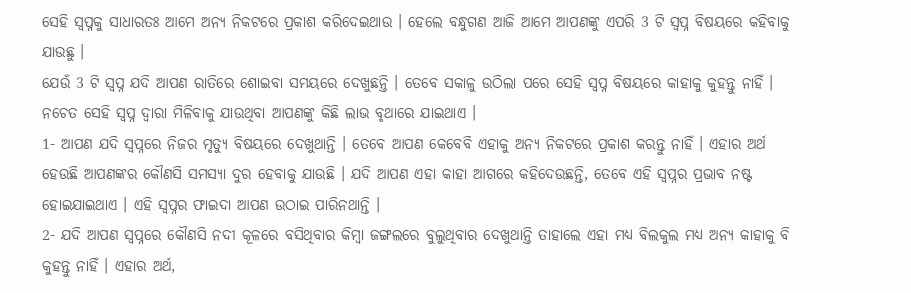ସେହି ସ୍ଵପ୍ନକୁ ସାଧାରତଃ ଆମେ ଅନ୍ୟ ନିକଟରେ ପ୍ରକାଶ କରିଦେଇଥାଉ । ହେଲେ ବନ୍ଧୁଗଣ ଆଜି ଆମେ ଆପଣଙ୍କୁ ଏପରି 3 ଟି ସ୍ଵପ୍ନ ବିଷୟରେ କହିବାକୁ ଯାଉଛୁ ।
ଯେଉଁ 3 ଟି ସ୍ଵପ୍ନ ଯଦି ଆପଣ ରାତିରେ ଶୋଇବା ସମୟରେ ଦେଖୁଛନ୍ତି । ତେବେ ସକାଳୁ ଉଠିଲା ପରେ ସେହି ସ୍ଵପ୍ନ ବିଷୟରେ କାହାକୁ କୁହନ୍ତୁ ନାହିଁ । ନଚେତ ସେହି ସ୍ଵପ୍ନ ଦ୍ଵାରା ମିଳିବାକୁ ଯାଉଥିବା ଆପଣଙ୍କୁ କିଛି ଲାଭ ବୃଥାରେ ଯାଇଥାଏ ।
1- ଆପଣ ଯଦି ସ୍ୱପ୍ନରେ ନିଜର ମୃତ୍ୟୁ ବିଷୟରେ ଦେଖୁଥାନ୍ତି । ତେବେ ଆପଣ କେବେବି ଏହାକୁ ଅନ୍ୟ ନିକଟରେ ପ୍ରକାଶ କରନ୍ତୁ ନାହିଁ । ଏହାର ଅର୍ଥ ହେଉଛି ଆପଣଙ୍କର କୌଣସି ସମସ୍ୟା ଦୁର ହେବାକୁ ଯାଉଛି । ଯଦି ଆପଣ ଏହା କାହା ଆଗରେ କହିଦେଉଛନ୍ତି, ତେବେ ଏହି ସ୍ୱପ୍ନର ପ୍ରଭାବ ନଷ୍ଟ ହୋଇଯାଇଥାଏ । ଏହି ସ୍ଵପ୍ନର ଫାଇଦା ଆପଣ ଉଠାଇ ପାରିନଥାନ୍ତି ।
2- ଯଦି ଆପଣ ସ୍ୱପ୍ନରେ କୌଣସି ନଦୀ କୂଳରେ ବସିଥିବାର କିମ୍ବା ଜଙ୍ଗଲରେ ବୁଲୁଥିବାର ଦେଖୁଥାନ୍ତି ତାହାଲେ ଏହା ମଧ୍ୟ ବିଲକୁଲ ମଧ୍ୟ ଅନ୍ୟ କାହାକୁ ବି କୁହନ୍ତୁ ନାହିଁ । ଏହାର ଅର୍ଥ,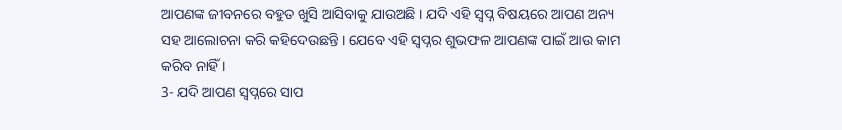ଆପଣଙ୍କ ଜୀବନରେ ବହୁତ ଖୁସି ଆସିବାକୁ ଯାଉଅଛି । ଯଦି ଏହି ସ୍ଵପ୍ନ ବିଷୟରେ ଆପଣ ଅନ୍ୟ ସହ ଆଲୋଚନା କରି କହିଦେଉଛନ୍ତି । ଯେବେ ଏହି ସ୍ଵପ୍ନର ଶୁଭଫଳ ଆପଣଙ୍କ ପାଇଁ ଆଉ କାମ କରିବ ନାହିଁ ।
3- ଯଦି ଆପଣ ସ୍ୱପ୍ନରେ ସାପ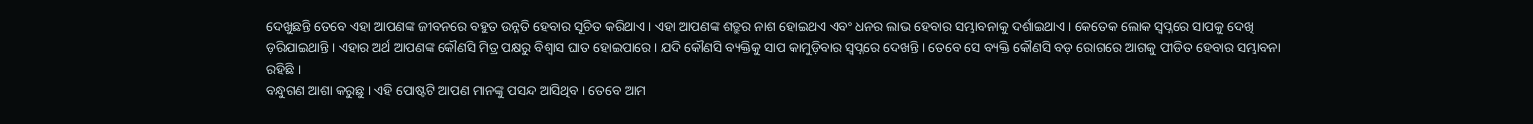ଦେଖୁଛନ୍ତି ତେବେ ଏହା ଆପଣଙ୍କ ଜୀବନରେ ବହୁତ ଉନ୍ନତି ହେବାର ସୂଚିତ କରିଥାଏ । ଏହା ଆପଣଙ୍କ ଶତ୍ରୁର ନାଶ ହୋଇଥଏ ଏବଂ ଧନର ଲାଭ ହେବାର ସମ୍ଭାବନାକୁ ଦର୍ଶାଇଥାଏ । କେତେକ ଲୋକ ସ୍ୱପ୍ନରେ ସାପକୁ ଦେଖି ଡ଼ରିଯାଇଥାନ୍ତି । ଏହାର ଅର୍ଥ ଆପଣଙ୍କ କୌଣସି ମିତ୍ର ପକ୍ଷରୁ ବିଶ୍ୱାସ ଘାତ ହୋଇପାରେ । ଯଦି କୌଣସି ବ୍ୟକ୍ତିକୁ ସାପ କାମୁଡ଼ିବାର ସ୍ଵପ୍ନରେ ଦେଖନ୍ତି । ତେବେ ସେ ବ୍ୟକ୍ତି କୌଣସି ବଡ଼ ରୋଗରେ ଆଗକୁ ପୀଡିତ ହେବାର ସମ୍ଭାବନା ରହିଛି ।
ବନ୍ଧୁଗଣ ଆଶା କରୁଛୁ । ଏହି ପୋଷ୍ଟଟି ଆପଣ ମାନଙ୍କୁ ପସନ୍ଦ ଆସିଥିବ । ତେବେ ଆମ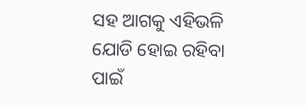ସହ ଆଗକୁ ଏହିଭଳି ଯୋଡି ହୋଇ ରହିବା ପାଇଁ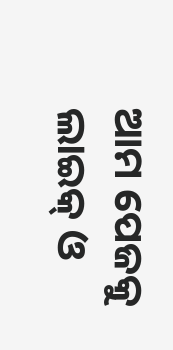ଆମ ପେଜକୁ ଲାଇକ୍ ଓ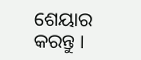ଶେୟାର କରନ୍ତୁ ।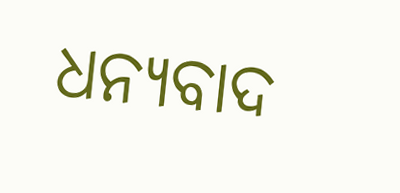ଧନ୍ୟବାଦ